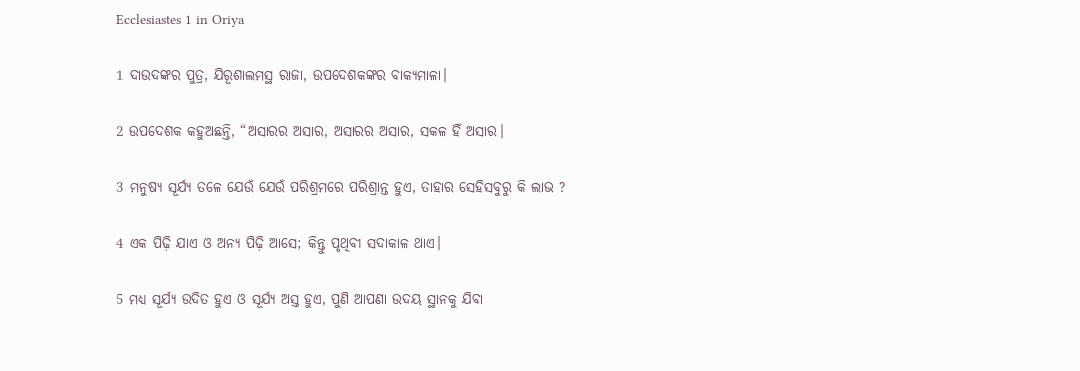Ecclesiastes 1 in Oriya

1 ଦାଉଦଙ୍କର ପୁତ୍ର, ଯିରୂଶାଲମସ୍ଥ ରାଜା, ଉପଦେଶକଙ୍କର ବାକ୍ୟମାଳା।

2 ଉପଦେଶକ କହୁଅଛନ୍ତି, “ଅସାରର ଅସାର, ଅସାରର ଅସାର, ସକଳ ହିଁ ଅସାର।

3 ମନୁଷ୍ୟ ସୂର୍ଯ୍ୟ ତଳେ ଯେଉଁ ଯେଉଁ ପରିଶ୍ରମରେ ପରିଶ୍ରାନ୍ତ ହୁଏ, ତାହାର ସେହିସବୁରୁ କି ଲାଭ ?

4 ଏକ ପିଢ଼ି ଯାଏ ଓ ଅନ୍ୟ ପିଢ଼ି ଆସେ; କିନ୍ତୁ ପୃଥିବୀ ସଦାକାଳ ଥାଏ।

5 ମଧ୍ୟ ସୂର୍ଯ୍ୟ ଉଦିତ ହୁଏ ଓ ସୂର୍ଯ୍ୟ ଅସ୍ତ ହୁଏ, ପୁଣି ଆପଣା ଉଦୟ ସ୍ଥାନକୁ ଯିବା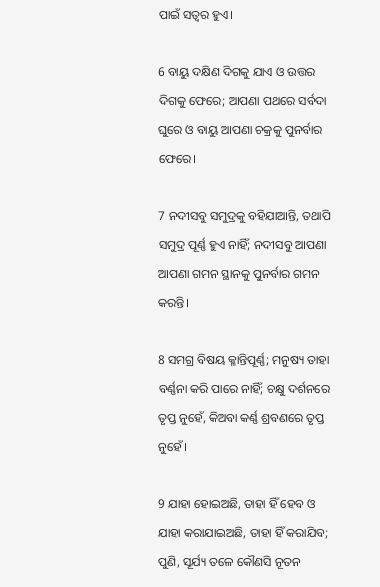ପାଇଁ ସତ୍ୱର ହୁଏ।

6 ବାୟୁ ଦକ୍ଷିଣ ଦିଗକୁ ଯାଏ ଓ ଉତ୍ତର ଦିଗକୁ ଫେରେ; ଆପଣା ପଥରେ ସର୍ବଦା ଘୁରେ ଓ ବାୟୁ ଆପଣା ଚକ୍ରକୁ ପୁନର୍ବାର ଫେରେ।

7 ନଦୀସବୁ ସମୁଦ୍ରକୁ ବହିଯାଆନ୍ତି, ତଥାପି ସମୁଦ୍ର ପୂର୍ଣ୍ଣ ହୁଏ ନାହିଁ; ନଦୀସବୁ ଆପଣା ଆପଣା ଗମନ ସ୍ଥାନକୁ ପୁନର୍ବାର ଗମନ କରନ୍ତି।

8 ସମଗ୍ର ବିଷୟ କ୍ଳାନ୍ତିପୂର୍ଣ୍ଣ; ମନୁଷ୍ୟ ତାହା ବର୍ଣ୍ଣନା କରି ପାରେ ନାହିଁ; ଚକ୍ଷୁ ଦର୍ଶନରେ ତୃପ୍ତ ନୁହେଁ, କିଅବା କର୍ଣ୍ଣ ଶ୍ରବଣରେ ତୃପ୍ତ ନୁହେଁ।

9 ଯାହା ହୋଇଅଛି, ତାହା ହିଁ ହେବ ଓ ଯାହା କରାଯାଇଅଛି, ତାହା ହିଁ କରାଯିବ; ପୁଣି, ସୂର୍ଯ୍ୟ ତଳେ କୌଣସି ନୂତନ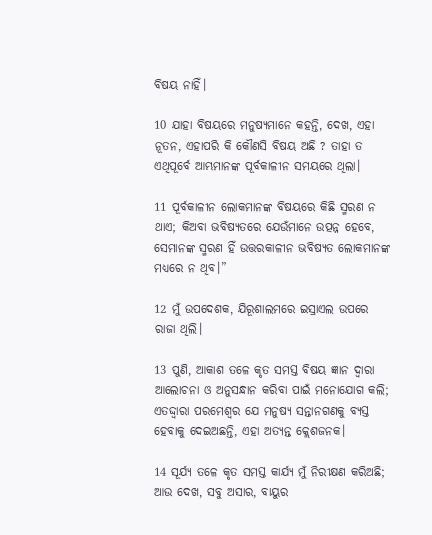ବିଷୟ ନାହିଁ।

10 ଯାହା ବିଷୟରେ ମନୁଷ୍ୟମାନେ କହନ୍ତି, ଦେଖ, ଏହା ନୂତନ, ଏହାପରି କି କୌଣସି ବିଷୟ ଅଛି ? ତାହା ତ ଏଥିପୂର୍ବେ ଆମ୍ଭମାନଙ୍କ ପୂର୍ବକାଳୀନ ସମୟରେ ଥିଲା।

11 ପୂର୍ବକାଳୀନ ଲୋକମାନଙ୍କ ବିଷୟରେ କିଛି ସ୍ମରଣ ନ ଥାଏ; କିଅବା ଭବିଷ୍ୟତରେ ଯେଉଁମାନେ ଉତ୍ପନ୍ନ ହେବେ, ସେମାନଙ୍କ ସ୍ମରଣ ହିଁ ଉତ୍ତରକାଳୀନ ଭବିଷ୍ୟତ ଲୋକମାନଙ୍କ ମଧ୍ୟରେ ନ ଥିବ।”

12 ମୁଁ ଉପଦେଶକ, ଯିରୂଶାଲମରେ ଇସ୍ରାଏଲ ଉପରେ ରାଜା ଥିଲି।

13 ପୁଣି, ଆକାଶ ତଳେ କୃତ ସମସ୍ତ ବିଷୟ ଜ୍ଞାନ ଦ୍ୱାରା ଆଲୋଚନା ଓ ଅନୁସନ୍ଧାନ କରିବା ପାଇଁ ମନୋଯୋଗ କଲି; ଏତଦ୍ଦ୍ୱାରା ପରମେଶ୍ୱର ଯେ ମନୁଷ୍ୟ ସନ୍ତାନଗଣକୁ ବ୍ୟସ୍ତ ହେବାକୁ ଦେଇଅଛନ୍ତି, ଏହା ଅତ୍ୟନ୍ତ କ୍ଲେଶଜନକ।

14 ସୂର୍ଯ୍ୟ ତଳେ କୃତ ସମସ୍ତ କାର୍ଯ୍ୟ ମୁଁ ନିରୀକ୍ଷଣ କରିଅଛି; ଆଉ ଦେଖ, ସବୁ ଅସାର, ବାୟୁର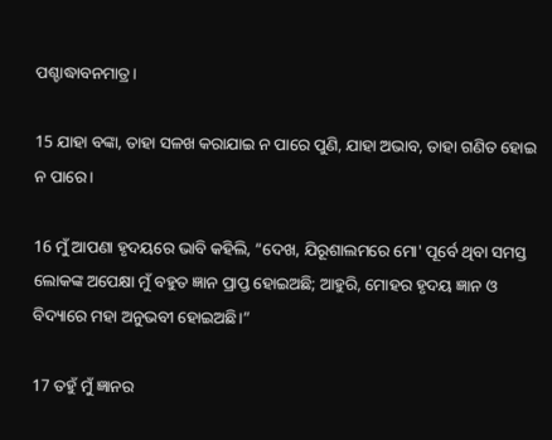ପଶ୍ଚାଦ୍ଧାବନମାତ୍ର।

15 ଯାହା ବଙ୍କା, ତାହା ସଳଖ କରାଯାଇ ନ ପାରେ ପୁଣି, ଯାହା ଅଭାବ, ତାହା ଗଣିତ ହୋଇ ନ ପାରେ।

16 ମୁଁ ଆପଣା ହୃଦୟରେ ଭାବି କହିଲି, “ଦେଖ, ଯିରୂଶାଲମରେ ମୋ' ପୂର୍ବେ ଥିବା ସମସ୍ତ ଲୋକଙ୍କ ଅପେକ୍ଷା ମୁଁ ବହୁତ ଜ୍ଞାନ ପ୍ରାପ୍ତ ହୋଇଅଛି; ଆହୁରି, ମୋହର ହୃଦୟ ଜ୍ଞାନ ଓ ବିଦ୍ୟାରେ ମହା ଅନୁଭବୀ ହୋଇଅଛି।”

17 ତହୁଁ ମୁଁ ଜ୍ଞାନର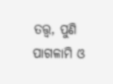ତତ୍ତ୍ୱ, ପୁଣି ପାଗଳାମି ଓ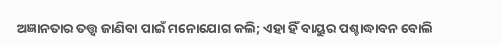ଅଜ୍ଞାନତାର ତତ୍ତ୍ୱ ଜାଣିବା ପାଇଁ ମନୋଯୋଗ କଲି; ଏହା ହିଁ ବାୟୁର ପଶ୍ଚାଦ୍ଧାବନ ବୋଲି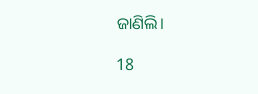ଜାଣିଲି।

18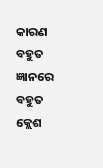କାରଣ ବହୁତ ଜ୍ଞାନରେ ବହୁତ କ୍ଲେଶ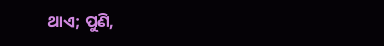ଥାଏ; ପୁଣି,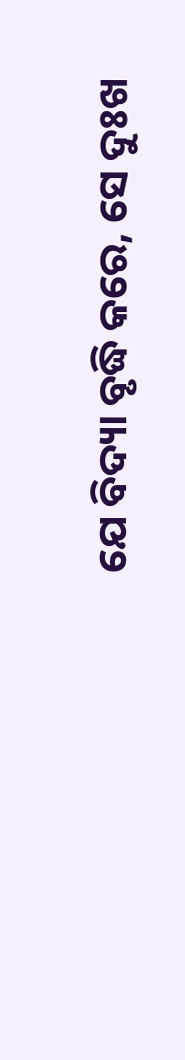ଯେ ବିଦ୍ୟା ବୃଦ୍ଧି କରେ, ସେ ଦୁଃଖ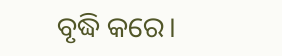ବୃଦ୍ଧି କରେ।